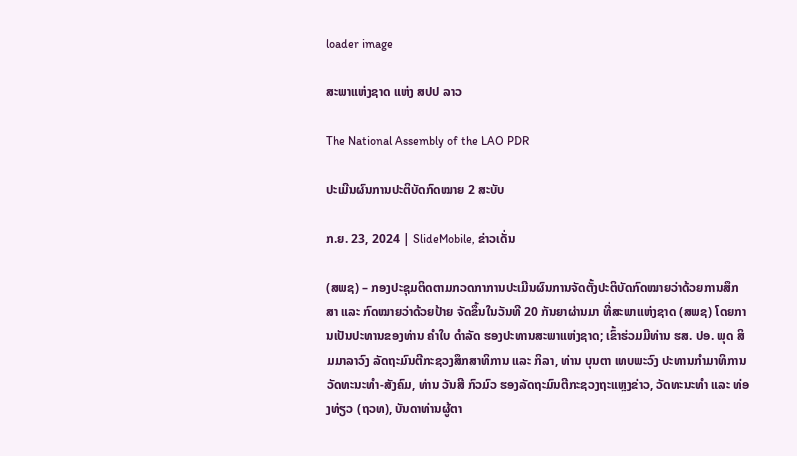loader image

ສະພາແຫ່ງຊາດ ແຫ່ງ ສປປ ລາວ

The National Assembly of the LAO PDR

ປະເມີນຜົນການປະຕິບັດກົດໝາຍ 2 ສະບັບ

ກ.ຍ. 23, 2024 | SlideMobile, ຂ່າວເດັ່ນ

(ສພຊ) – ກອງປະຊຸມຕິດຕາມກວດກາການປະເມີນຜົນການຈັດຕັ້ງປະຕິບັດກົດໝາຍວ່າດ້ວຍການສຶກສາ ແລະ ກົດໝາຍວ່າດ້ວຍປ້າຍ ຈັດຂຶ້ນໃນວັນທີ 20 ກັນຍາຜ່ານມາ ທີ່ສະພາແຫ່ງຊາດ (ສພຊ) ໂດຍການເປັນປະທານຂອງທ່ານ ຄໍາໃບ ດໍາລັດ ຮອງປະທານສະພາແຫ່ງຊາດ; ເຂົ້າຮ່ວມມີທ່ານ ຮສ. ປອ. ພຸດ ສິມມາລາວົງ ລັດຖະມົນຕີກະຊວງສຶກສາທິການ ແລະ ກິລາ, ທ່ານ ບຸນຕາ ເທບພະວົງ ປະທານກໍາມາທິການວັດທະນະທໍາ-ສັງຄົມ, ທ່ານ ວັນສີ ກົວມົວ ຮອງລັດຖະມົນຕີກະຊວງຖະແຫຼງຂ່າວ, ວັດທະນະທຳ ແລະ ທ່ອງທ່ຽວ (ຖວທ), ບັນດາທ່ານຜູ້ຕາ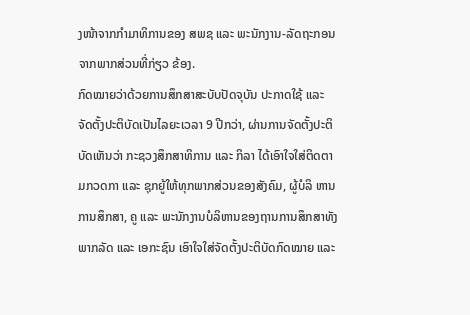ງໜ້າຈາກກຳມາທິການຂອງ ສພຊ ແລະ ພະນັກງານ-ລັດຖະກອນຈາກພາກສ່ວນທີ່ກ່ຽວ ຂ້ອງ.
ກົດໝາຍວ່າດ້ວຍການສຶກສາສະບັບປັດຈຸບັນ ປະກາດໃຊ້ ແລະ ຈັດຕັ້ງປະຕິບັດເປັນໄລຍະເວລາ 9 ປີກວ່າ, ຜ່ານການຈັດຕັ້ງປະຕິບັດເຫັນວ່າ ກະຊວງສຶກສາທິການ ແລະ ກິລາ ໄດ້ເອົາໃຈໃສ່ຕິດຕາມກວດກາ ແລະ ຊຸກຍູ້ໃຫ້ທຸກພາກສ່ວນຂອງສັງຄົມ, ຜູ້ບໍລິ ຫານການສຶກສາ, ຄູ ແລະ ພະນັກງານບໍລິຫານຂອງຖານການສຶກສາທັງພາກລັດ ແລະ ເອກະຊົນ ເອົາໃຈໃສ່ຈັດຕັ້ງປະຕິບັດກົດໝາຍ ແລະ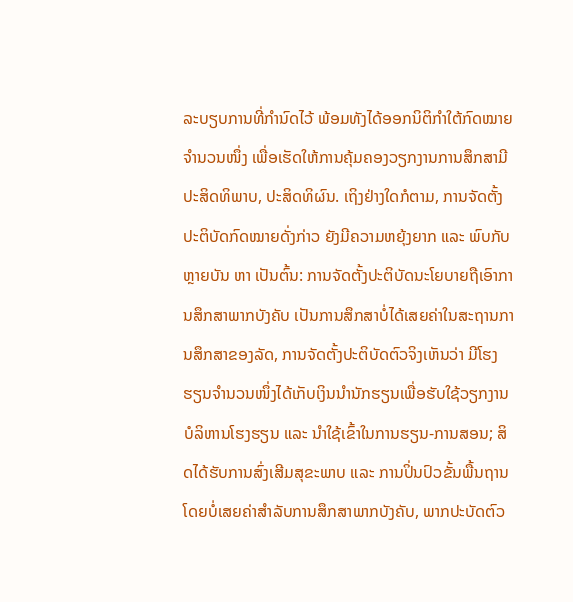ລະບຽບການທີ່ກໍານົດໄວ້ ພ້ອມທັງໄດ້ອອກນິຕິກຳໃຕ້ກົດໝາຍຈຳນວນໜຶ່ງ ເພື່ອເຮັດໃຫ້ການຄຸ້ມຄອງວຽກງານການສຶກສາມີປະສິດທິພາບ, ປະສິດທິຜົນ. ເຖິງຢ່າງໃດກໍຕາມ, ການຈັດຕັ້ງປະຕິບັດກົດໝາຍດັ່ງກ່າວ ຍັງມີຄວາມຫຍຸ້ງຍາກ ແລະ ພົບກັບຫຼາຍບັນ ຫາ ເປັນຕົ້ນ: ການຈັດຕັ້ງປະຕິບັດນະໂຍບາຍຖືເອົາການສຶກສາພາກບັງຄັບ ເປັນການສຶກສາບໍ່ໄດ້ເສຍຄ່າໃນສະຖານການສຶກສາຂອງລັດ, ການຈັດຕັ້ງປະຕິບັດຕົວຈິງເຫັນວ່າ ມີໂຮງຮຽນຈໍານວນໜຶ່ງໄດ້ເກັບເງິນນໍານັກຮຽນເພື່ອຮັບໃຊ້ວຽກງານບໍລິຫານໂຮງຮຽນ ແລະ ນໍາໃຊ້ເຂົ້າໃນການຮຽນ-ການສອນ; ສິດໄດ້ຮັບການສົ່ງເສີມສຸຂະພາບ ແລະ ການປິ່ນປົວຂັ້ນພື້ນຖານໂດຍບໍ່ເສຍຄ່າສໍາລັບການສຶກສາພາກບັງຄັບ, ພາກປະບັດຕົວ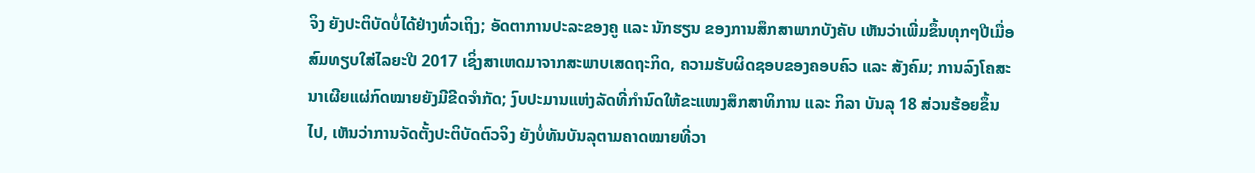ຈິງ ຍັງປະຕິບັດບໍ່ໄດ້ຢ່າງທົ່ວເຖິງ; ອັດຕາການປະລະຂອງຄູ ແລະ ນັກຮຽນ ຂອງການສຶກສາພາກບັງຄັບ ເຫັນວ່າເພີ່ມຂຶ້ນທຸກໆປີເມື່ອສົມທຽບໃສ່ໄລຍະປີ 2017 ເຊິ່ງສາເຫດມາຈາກສະພາບເສດຖະກິດ, ຄວາມຮັບຜິດຊອບຂອງຄອບຄົວ ແລະ ສັງຄົມ; ການລົງໂຄສະນາເຜີຍແຜ່ກົດໝາຍຍັງມີຂີດຈໍາກັດ; ງົບປະມານແຫ່ງລັດທີ່ກໍານົດໃຫ້ຂະແໜງສຶກສາທິການ ແລະ ກິລາ ບັນລຸ 18 ສ່ວນຮ້ອຍຂຶ້ນໄປ, ເຫັນວ່າການຈັດຕັ້ງປະຕິບັດຕົວຈິງ ຍັງບໍ່ທັນບັນລຸຕາມຄາດໝາຍທີ່ວາ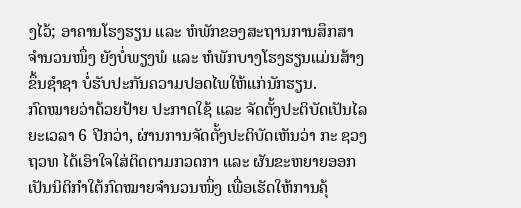ງໄວ້; ອາຄານໂຮງຮຽນ ແລະ ຫໍພັກຂອງສະຖານການສຶກສາຈໍານວນໜຶ່ງ ຍັງບໍ່ພຽງພໍ ແລະ ຫໍພັກບາງໂຮງຮຽນແມ່ນສ້າງຂຶ້ນຊໍາຊາ ບໍ່ຮັບປະກັນຄວາມປອດໄພໃຫ້ແກ່ນັກຮຽນ.
ກົດໝາຍວ່າດ້ວຍປ້າຍ ປະກາດໃຊ້ ແລະ ຈັດຕັ້ງປະຕິບັດເປັນໄລຍະເວລາ 6 ປີກວ່າ, ຜ່ານການຈັດຕັ້ງປະຕິບັດເຫັນວ່າ ກະ ຊວງ ຖວທ ໄດ້ເອົາໃຈໃສ່ຕິດຕາມກວດກາ ແລະ ຜັນຂະຫຍາຍອອກເປັນນິຕິກຳໃຕ້ກົດໝາຍຈຳນວນໜຶ່ງ ເພື່ອເຮັດໃຫ້ການຄຸ້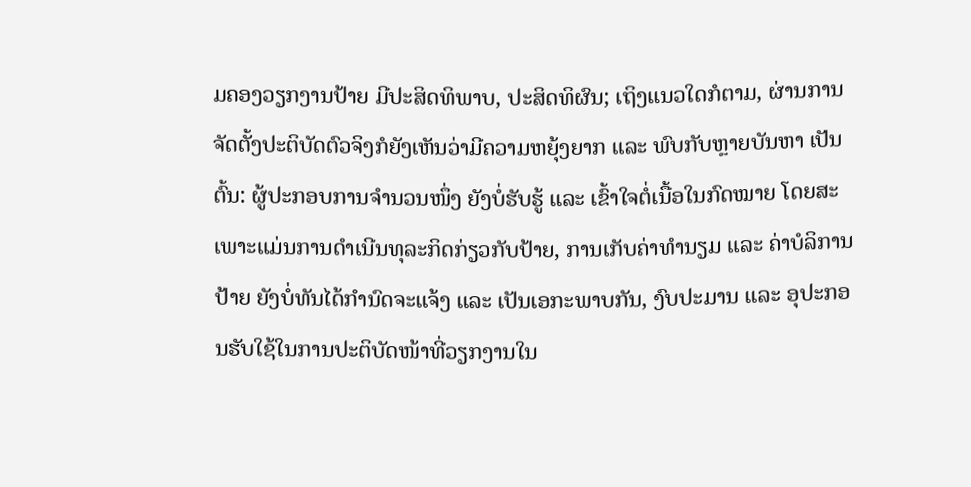ມຄອງວຽກງານປ້າຍ ມີປະສິດທິພາບ, ປະສິດທິຜົນ; ເຖິງແນວໃດກໍຕາມ, ຜ່ານການຈັດຕັ້ງປະຕິບັດຕົວຈິງກໍຍັງເຫັນວ່າມີຄວາມຫຍຸ້ງຍາກ ແລະ ພົບກັບຫຼາຍບັນຫາ ເປັນຕົ້ນ: ຜູ້ປະກອບການຈຳນວນໜຶ່ງ ຍັງບໍ່ຮັບຮູ້ ແລະ ເຂົ້າໃຈຕໍ່ເນື້ອໃນກົດໝາຍ ໂດຍສະເພາະແມ່ນການດຳເນີນທຸລະກິດກ່ຽວກັບປ້າຍ, ການເກັບຄ່າທຳນຽມ ແລະ ຄ່າບໍລິການປ້າຍ ຍັງບໍ່ທັນໄດ້ກຳນົດຈະແຈ້ງ ແລະ ເປັນເອກະພາບກັນ, ງົບປະມານ ແລະ ອຸປະກອນຮັບໃຊ້ໃນການປະຕິບັດໜ້າທີ່ວຽກງານໃນ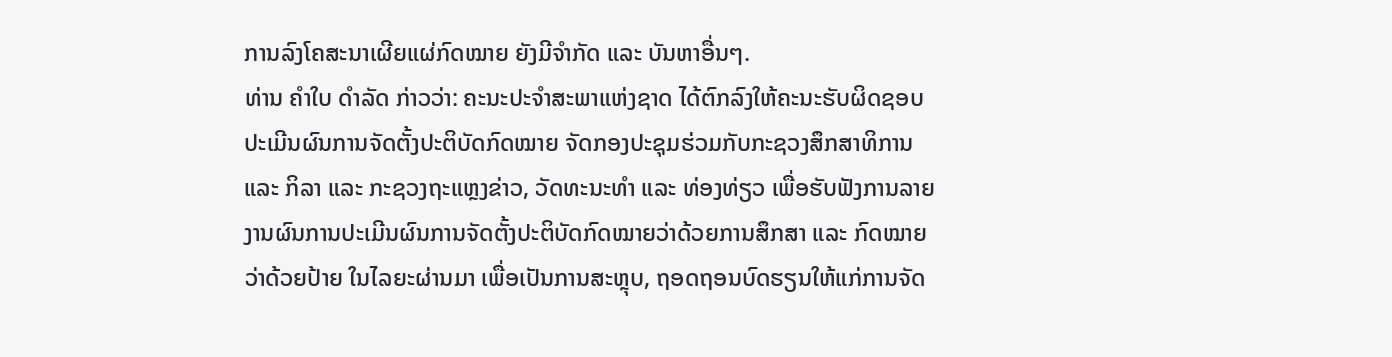ການລົງໂຄສະນາເຜີຍແຜ່ກົດໝາຍ ຍັງມີຈໍາກັດ ແລະ ບັນຫາອື່ນໆ.
ທ່ານ ຄໍາໃບ ດໍາລັດ ກ່າວວ່າ: ຄະນະປະຈໍາສະພາແຫ່ງຊາດ ໄດ້ຕົກລົງໃຫ້ຄະນະຮັບຜິດຊອບປະເມີນຜົນການຈັດຕັ້ງປະຕິບັດກົດໝາຍ ຈັດກອງປະຊຸມຮ່ວມກັບກະຊວງສຶກສາທິການ ແລະ ກິລາ ແລະ ກະຊວງຖະແຫຼງຂ່າວ, ວັດທະນະທຳ ແລະ ທ່ອງທ່ຽວ ເພື່ອຮັບຟັງການລາຍງານຜົນການປະເມີນຜົນການຈັດຕັ້ງປະຕິບັດກົດໝາຍວ່າດ້ວຍການສຶກສາ ແລະ ກົດໝາຍວ່າດ້ວຍປ້າຍ ໃນໄລຍະຜ່ານມາ ເພື່ອເປັນການສະຫຼຸບ, ຖອດຖອນບົດຮຽນໃຫ້ແກ່ການຈັດ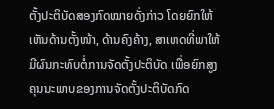ຕັ້ງປະຕິບັດສອງກົດໝາຍດັ່ງກ່າວ ໂດຍຍົກໃຫ້ເຫັນດ້ານຕັ້ງໜ້າ, ດ້ານຄົງຄ້າງ, ສາເຫດທີ່ພາໃຫ້ມີຜົນກະທົບຕໍ່ການຈັດຕັ້ງປະຕິບັດ ເພື່ອຍົກສູງຄຸນນະພາບຂອງການຈັດຕັ້ງປະຕິບັດກົດ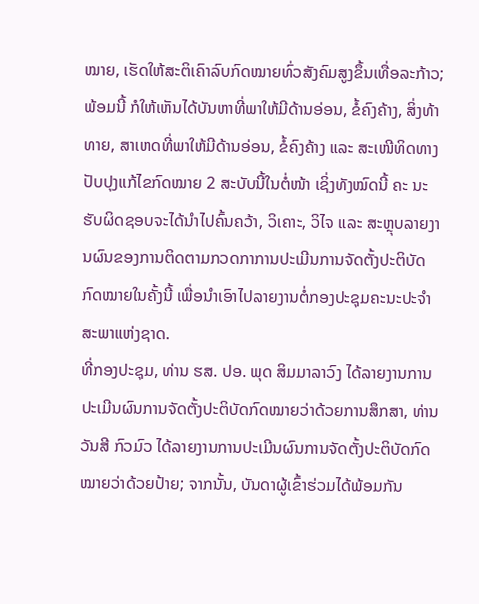ໝາຍ, ເຮັດໃຫ້ສະຕິເຄົາລົບກົດໝາຍທົ່ວສັງຄົມສູງຂຶ້ນເທື່ອລະກ້າວ; ພ້ອມນີ້ ກໍໃຫ້ເຫັນໄດ້ບັນຫາທີ່ພາໃຫ້ມີດ້ານອ່ອນ, ຂໍ້ຄົງຄ້າງ, ສິ່ງທ້າທາຍ, ສາເຫດທີ່ພາໃຫ້ມີດ້ານອ່ອນ, ຂໍ້ຄົງຄ້າງ ແລະ ສະເໜີທິດທາງປັບປຸງແກ້ໄຂກົດໝາຍ 2 ສະບັບນີ້ໃນຕໍ່ໜ້າ ເຊິ່ງທັງໝົດນີ້ ຄະ ນະຮັບຜິດຊອບຈະໄດ້ນໍາໄປຄົ້ນຄວ້າ, ວິເຄາະ, ວິໄຈ ແລະ ສະຫຼຸບລາຍງານຜົນຂອງການຕິດຕາມກວດກາການປະເມີນການຈັດຕັ້ງປະຕິບັດກົດໝາຍໃນຄັ້ງນີ້ ເພື່ອນຳເອົາໄປລາຍງານຕໍ່ກອງປະຊຸມຄະນະປະຈຳສະພາແຫ່ງຊາດ.
ທີ່ກອງປະຊຸມ, ທ່ານ ຮສ. ປອ. ພຸດ ສິມມາລາວົງ ໄດ້ລາຍງານການປະເມີນຜົນການຈັດຕັ້ງປະຕິບັດກົດໝາຍວ່າດ້ວຍການສຶກສາ, ທ່ານ ວັນສີ ກົວມົວ ໄດ້ລາຍງານການປະເມີນຜົນການຈັດຕັ້ງປະຕິບັດກົດໝາຍວ່າດ້ວຍປ້າຍ; ຈາກນັ້ນ, ບັນດາຜູ້ເຂົ້າຮ່ວມໄດ້ພ້ອມກັນ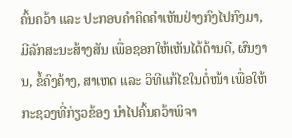ຄົ້ນຄວ້າ ແລະ ປະກອບຄຳຄິດຄຳເຫັນຢ່າງກົງໄປກົງມາ, ມີລັກສະນະສ້າງສັນ ເພື່ອຊອກໃຫ້ເຫັນໄດ້ດ້ານດີ, ຜົນງານ, ຂໍ້ຄົງຄ້າງ, ສາເຫດ ແລະ ວິທີແກ້ໄຂໃນຕໍ່ໜ້າ ເພື່ອໃຫ້ກະຊວງທີ່ກ່ຽວຂ້ອງ ນຳໄປຄົ້ນຄວ້າພິຈາ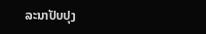ລະນາປັບປຸງ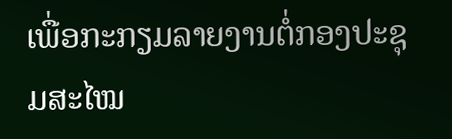ເພື່ອກະກຽມລາຍງານຕໍ່ກອງປະຊຸມສະໄໝ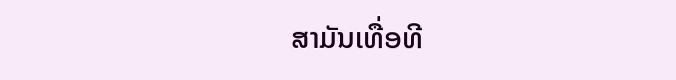ສາມັນເທື່ອທີ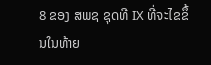8 ຂອງ ສພຊ ຊຸດທີ IX ທີ່ຈະໄຂຂຶ້ນໃນທ້າຍ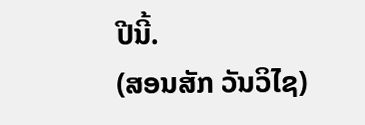ປີນີ້.
(ສອນສັກ ວັນວິໄຊ)